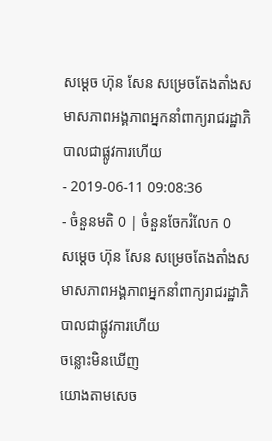សម្តេច ហ៊ុន សែន សម្រេចតែងតាំងសមាសភាពអង្គភាពអ្នកនាំពាក្យរាជរដ្ឋាភិបាលជាផ្លូវការហើយ
- 2019-06-11 09:08:36
- ចំនួនមតិ 0 | ចំនួនចែករំលែក 0
សម្តេច ហ៊ុន សែន សម្រេចតែងតាំងសមាសភាពអង្គភាពអ្នកនាំពាក្យរាជរដ្ឋាភិបាលជាផ្លូវការហើយ
ចន្លោះមិនឃើញ
យោងតាមសេច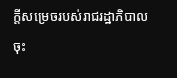ក្តីសម្រេចរបស់រាជរដ្ឋាភិបាលចុះ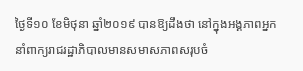ថ្ងៃទី១០ ខែមិថុនា ឆ្នាំ២០១៩ បានឱ្យដឹងថា នៅក្នុងអង្គភាពអ្នកនាំពាក្យរាជរដ្ឋាភិបាលមានសមាសភាពសរុបចំ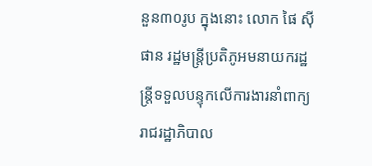នួន៣០រូប ក្នុងនោះ លោក ផៃ ស៊ីផាន រដ្ឋមន្ត្រីប្រតិភូអមនាយករដ្ឋន្ត្រីទទួលបន្ទុកលើការងារនាំពាក្យរាជរដ្ឋាភិបាល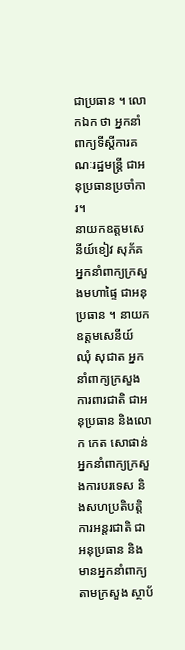ជាប្រធាន ។ លោកឯក ថា អ្នកនាំពាក្យទីស្តីការគណៈរដ្ឋមន្ត្រី ជាអនុប្រធានប្រចាំការ។
នាយកឧត្តមសេនីយ៍ខៀវ សុភ័គ អ្នកនាំពាក្យក្រសួងមហាផ្ទៃ ជាអនុប្រធាន ។ នាយកឧត្តមសេនីយ៍ ឈុំ សុជាត អ្នកនាំពាក្យក្រសួងការពារជាតិ ជាអនុប្រធាន និងលោក កេត សោផាន់ អ្នកនាំពាក្យក្រសួងការបរទេស និងសហប្រតិបត្តិការអន្តរជាតិ ជាអនុប្រធាន និងមានអ្នកនាំពាក្យតាមក្រសួង ស្ថាប័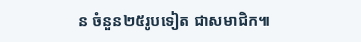ន ចំនួន២៥រូបទៀត ជាសមាជិក៕